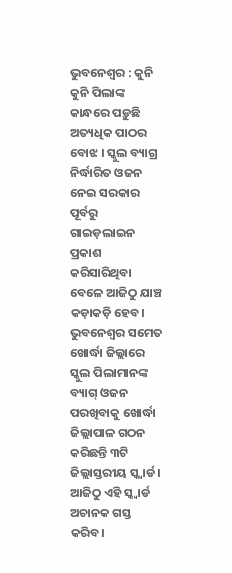ଭୁବନେଶ୍ୱର : କୁନି କୁନି ପିଲାଙ୍କ କାନ୍ଧରେ ପଡ଼ୁଛି ଅତ୍ୟଧିକ ପାଠର ବୋଝ । ସ୍କୁଲ ବ୍ୟାଗ୍ର ନିର୍ଦ୍ଧାରିତ ଓଜନ ନେଇ ସରକାର ପୂର୍ବରୁ ଗାଇଡ଼ଲାଇନ ପ୍ରକାଶ କରିସାରିଥିବା ବେଳେ ଆଜିଠୁ ଯାଞ୍ଚ କଡ଼ାକଡ଼ି ହେବ। ଭୁବନେଶ୍ୱର ସମେତ ଖୋର୍ଦ୍ଧା ଜିଲ୍ଲାରେ ସ୍କୁଲ ପିଲାମାନଙ୍କ ବ୍ୟାଗ୍ ଓଜନ ପରଖିବାକୁ ଖୋର୍ଦ୍ଧା ଜିଲ୍ଲାପାଳ ଗଠନ କରିଛନ୍ତି ୩ଟି ଜିଲ୍ଲାସ୍ତରୀୟ ସ୍କ୍ୱାର୍ଡ। ଆଜିଠୁ ଏହି ସ୍କ୍ୱାର୍ଡ ଅଚାନକ ଗସ୍ତ କରିବ।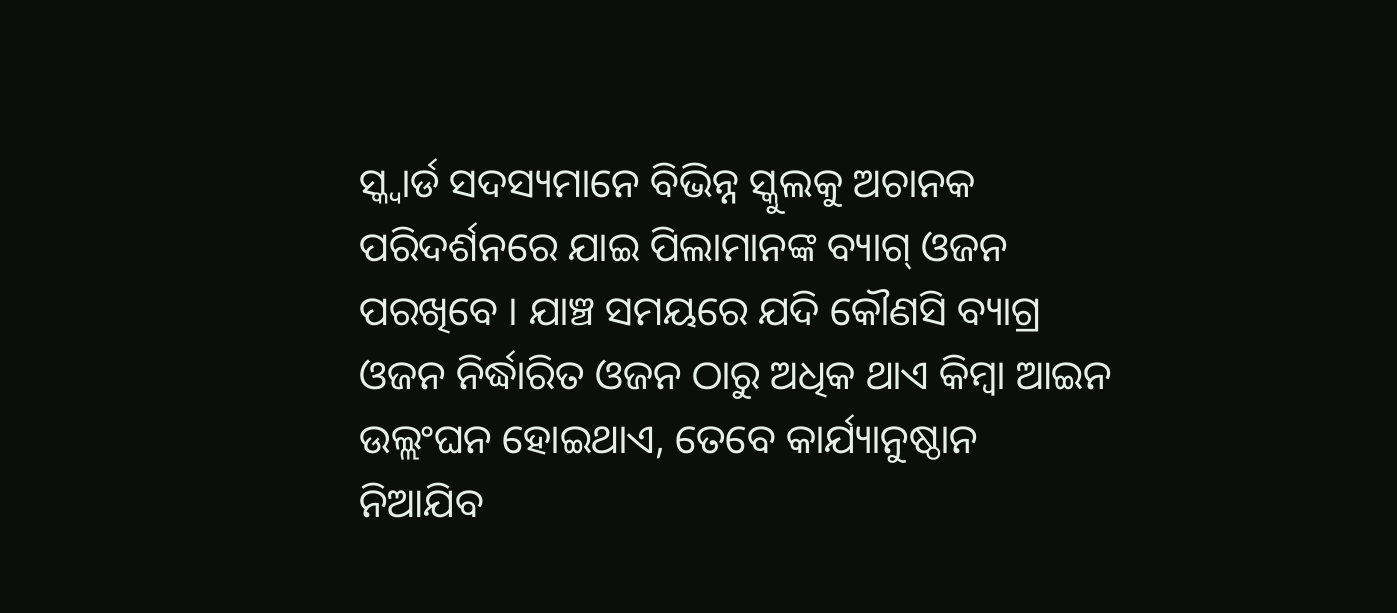ସ୍କ୍ୱାର୍ଡ ସଦସ୍ୟମାନେ ବିଭିନ୍ନ ସ୍କୁଲକୁ ଅଚାନକ ପରିଦର୍ଶନରେ ଯାଇ ପିଲାମାନଙ୍କ ବ୍ୟାଗ୍ ଓଜନ ପରଖିବେ । ଯାଞ୍ଚ ସମୟରେ ଯଦି କୌଣସି ବ୍ୟାଗ୍ର ଓଜନ ନିର୍ଦ୍ଧାରିତ ଓଜନ ଠାରୁ ଅଧିକ ଥାଏ କିମ୍ବା ଆଇନ ଉଲ୍ଲଂଘନ ହୋଇଥାଏ, ତେବେ କାର୍ଯ୍ୟାନୁଷ୍ଠାନ ନିଆଯିବ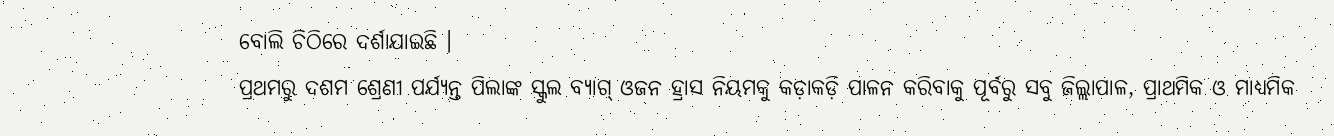ବୋଲି ଚିଠିରେ ଦର୍ଶାଯାଇଛି ।
ପ୍ରଥମରୁ ଦଶମ ଶ୍ରେଣୀ ପର୍ଯ୍ୟନ୍ତ ପିଲାଙ୍କ ସ୍କୁଲ ବ୍ୟାଗ୍ ଓଜନ ହ୍ରାସ ନିୟମକୁ କଡ଼ାକଡ଼ି ପାଳନ କରିବାକୁ ପୂର୍ବରୁ ସବୁ ଜିଲ୍ଲାପାଳ, ପ୍ରାଥମିକ ଓ ମାଧ୍ୟମିକ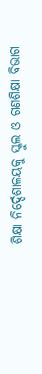ଶିକ୍ଷା ନିର୍ଦ୍ଦେଶାଳୟକୁ ସ୍କୁଲ ଓ ଗଣଶିକ୍ଷା ବିଭାଗ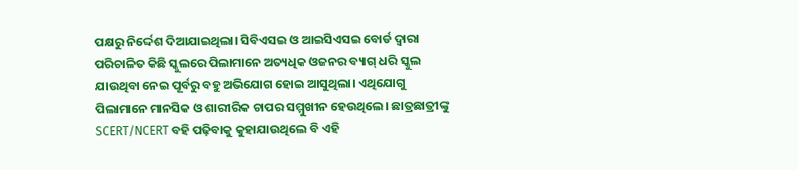ପକ୍ଷରୁ ନିର୍ଦ୍ଦେଶ ଦିଆଯାଇଥିଲା। ସିବିଏସଇ ଓ ଆଇସିଏସଇ ବୋର୍ଡ ଦ୍ୱାରା ପରିଚାଳିତ କିଛି ସ୍କୁଲରେ ପିଲାମାନେ ଅତ୍ୟଧିକ ଓଜନର ବ୍ୟାଗ୍ ଧରି ସ୍କୁଲ ଯାଉଥିବା ନେଇ ପୂର୍ବରୁ ବହୁ ଅଭିଯୋଗ ହୋଇ ଆସୁଥିଲା। ଏଥିଯୋଗୁ ପିଲାମାନେ ମାନସିକ ଓ ଶାରୀରିକ ଚାପର ସମ୍ମୁଖୀନ ହେଉଥିଲେ। ଛାତ୍ରଛାତ୍ରୀଙ୍କୁ SCERT/NCERT ବହି ପଢ଼ିବାକୁ କୁହାଯାଉଥିଲେ ବି ଏହି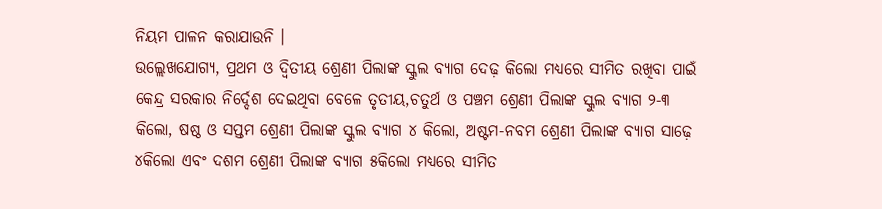ନିୟମ ପାଳନ କରାଯାଉନି ।
ଉଲ୍ଲେଖଯୋଗ୍ୟ, ପ୍ରଥମ ଓ ଦ୍ୱିତୀୟ ଶ୍ରେଣୀ ପିଲାଙ୍କ ସ୍କୁଲ ବ୍ୟାଗ ଦେଢ଼ କିଲୋ ମଧ୍ୟରେ ସୀମିତ ରଖିବା ପାଇଁ କେନ୍ଦ୍ର ସରକାର ନିର୍ଦ୍ଦେଶ ଦେଇଥିବା ବେଳେ ତୃତୀୟ,ଚତୁର୍ଥ ଓ ପଞ୍ଚମ ଶ୍ରେଣୀ ପିଲାଙ୍କ ସ୍କୁଲ ବ୍ୟାଗ ୨-୩ କିଲୋ, ଷଷ୍ଠ ଓ ସପ୍ତମ ଶ୍ରେଣୀ ପିଲାଙ୍କ ସ୍କୁଲ ବ୍ୟାଗ ୪ କିଲୋ, ଅଷ୍ଟମ-ନବମ ଶ୍ରେଣୀ ପିଲାଙ୍କ ବ୍ୟାଗ ସାଢ଼େ ୪କିଲୋ ଏବଂ ଦଶମ ଶ୍ରେଣୀ ପିଲାଙ୍କ ବ୍ୟାଗ ୫କିଲୋ ମଧ୍ୟରେ ସୀମିତ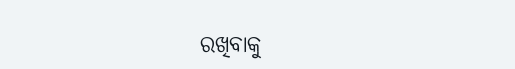ରଖିବାକୁ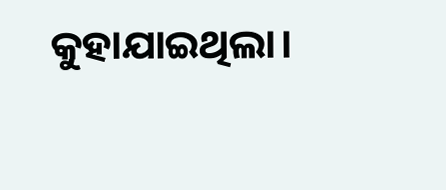କୁହାଯାଇଥିଲା।